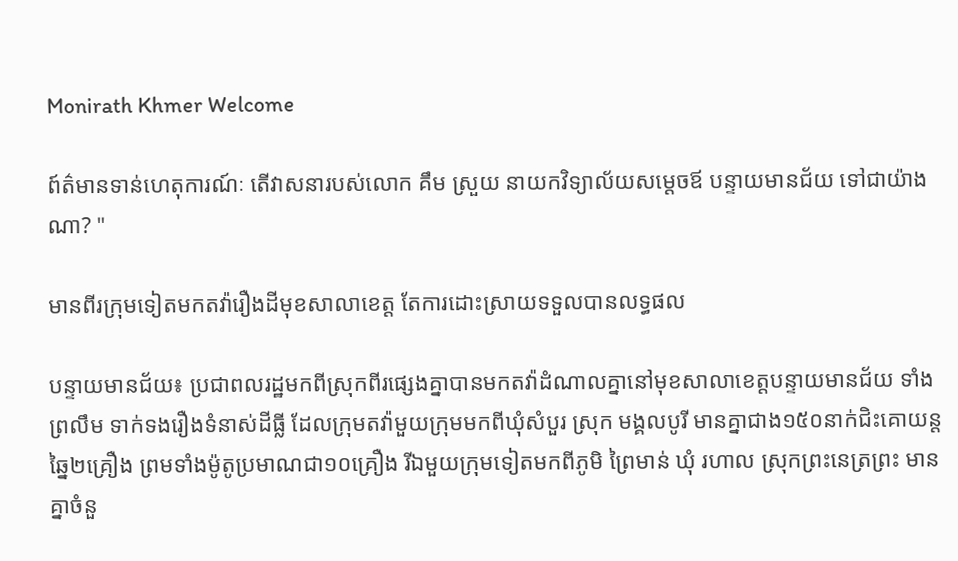Monirath Khmer Welcome

ព៍ត៌មានទាន់ហេតុការណ៍ៈ តើវាសនារបស់លោក គឹម ស្រួយ នាយកវិទ្យាល័យសម្តេចឪ បន្ទាយមានជ័យ ទៅជាយ៉ាងណា? "

មានពីរក្រុមទៀតមកតវ៉ារឿងដីមុខសាលាខេត្ត តែការដោះស្រាយទទួលបានលទ្ធផល

បន្ទាយមានជ័យ៖ ប្រជាពលរដ្ឋមកពីស្រុកពីរផ្សេងគ្នាបានមកតវ៉ាដំណាលគ្នានៅមុខសាលាខេត្តបន្ទាយមានជ័យ ទាំងព្រលឹម ទាក់ទងរឿងទំនាស់ដីធ្លី ដែលក្រុមតវ៉ាមួយក្រុមមកពីឃុំសំបួរ ស្រុក មង្គលបូរី មានគ្នាជាង១៥០នាក់ជិះគោយន្តឆ្នៃ២គ្រឿង ព្រមទាំងម៉ូតូប្រមាណជា១០គ្រឿង រីឯមួយក្រុមទៀតមកពីភូមិ ព្រៃមាន់ ឃុំ រហាល ស្រុកព្រះនេត្រព្រះ មានគ្នាចំនួ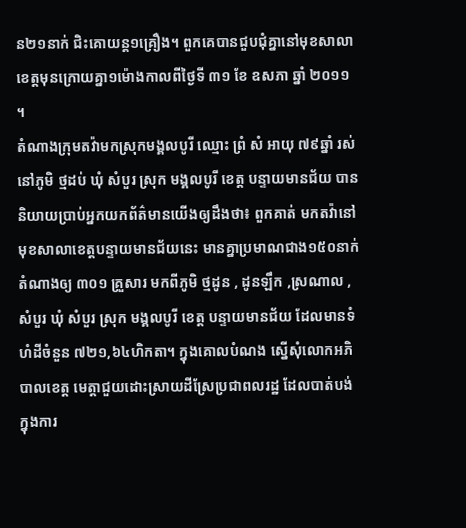ន២១នាក់ ជិះគោយន្ត១គ្រឿង។ ពួកគេបានជួបជុំគ្នានៅមុខសាលាខេត្តមុនក្រោយគ្នា១ម៉ោងកាលពីថ្ងៃទី ៣១ ខែ ឧសភា ឆ្នាំ ២០១១ ។
តំណាងក្រុមតវ៉ាមកស្រុកមង្គលបូរី ឈ្មោះ ព្រំ សំ អាយុ ៧៩ឆ្នាំ រស់នៅភូមិ ថ្មដប់ ឃុំ សំបួរ ស្រុក មង្គលបូរី ខេត្ត បន្ទាយមានជ័យ បាននិយាយប្រាប់អ្នកយកព័ត៌មានយើងឲ្យដឹងថា៖ ពួកគាត់ មកតវ៉ានៅមុខសាលាខេត្តបន្ទាយមានជ័យនេះ មានគ្នាប្រមាណជាង១៥០នាក់ តំណាងឲ្យ ៣០១ គ្រួសារ មកពីភូមិ ថ្មដូន , ដូនឡឹក ,ស្រណាល ,សំបួរ ឃុំ សំបួរ ស្រុក មង្គលបូរី ខេត្ត បន្ទាយមានជ័យ ដែលមានទំហំដីចំនួន ៧២១,៦៤ហិកតា។ ក្នុងគោលបំណង ស្នើសុំលោកអភិបាលខេត្ត មេត្តាជួយដោះស្រាយដីស្រែប្រជាពលរដ្ឋ ដែលបាត់បង់ ក្នុងការ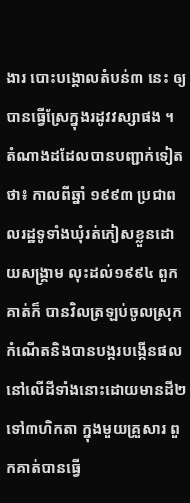ងារ បោះបង្គោលតំបន់៣ នេះ ឲ្យបានធ្វើស្រែក្នុងរដូវវស្សាផង ។ តំណាងដដែលបានបញ្ជាក់ទៀតថា៖ កាលពីឆ្នាំ ១៩៩៣ ប្រជាពលរដ្ឋទូទាំងឃុំរត់ភៀសខ្លួនដោយសង្គ្រាម លុះដល់១៩៩៤ ពួកគាត់ក៏ បានវិលត្រឡប់ចូលស្រុកកំណើតនិងបានបង្ករបង្កើនផលនៅលើដីទាំងនោះដោយមានដី២ទៅ៣ហិកតា ក្នុងមួយគ្រួសារ ពួកគាត់បានធ្វើ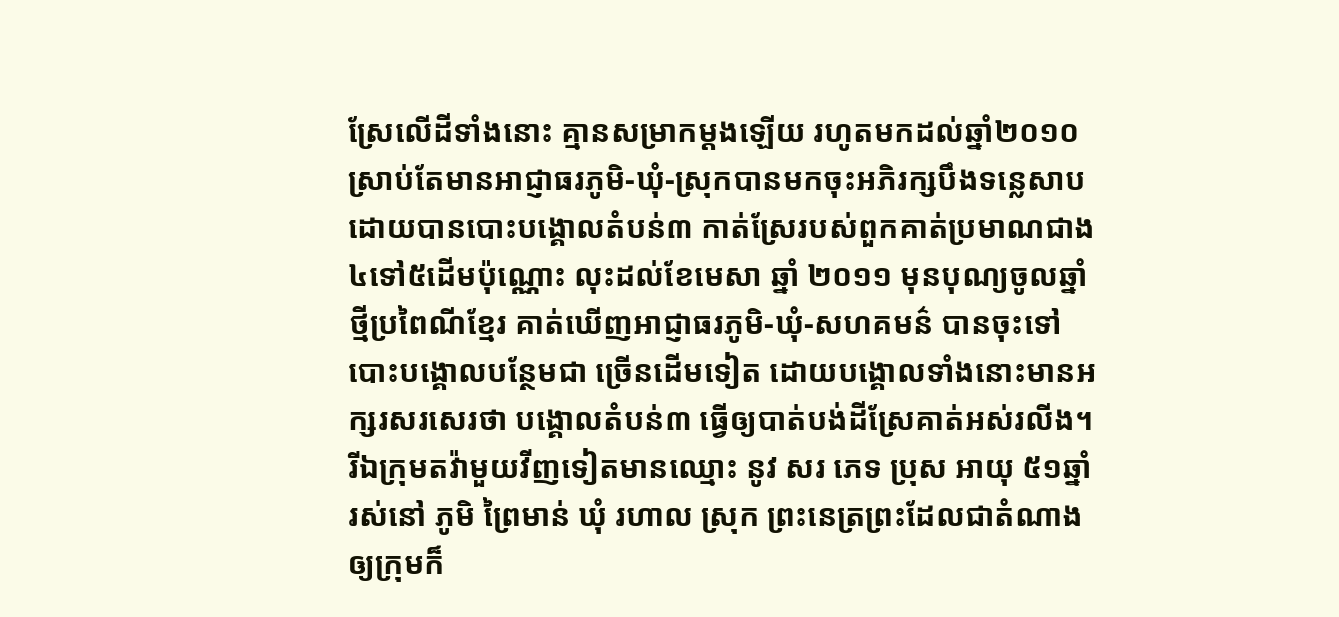ស្រែលើដីទាំងនោះ គ្មានសម្រាកម្តងឡើយ រហូតមកដល់ឆ្នាំ២០១០ ស្រាប់តែមានអាជ្ញាធរភូមិ-ឃុំ-ស្រុកបានមកចុះអភិរក្សបឹងទន្លេសាប ដោយបានបោះបង្គោលតំបន់៣ កាត់ស្រែរបស់ពួកគាត់ប្រមាណជាង៤ទៅ៥ដើមប៉ុណ្ណោះ លុះដល់ខែមេសា ឆ្នាំ ២០១១ មុនបុណ្យចូលឆ្នាំថ្មីប្រពៃណីខ្មែរ គាត់ឃើញអាជ្ញាធរភូមិ-ឃុំ-សហគមន៌ បានចុះទៅបោះបង្គោលបន្ថែមជា ច្រើនដើមទៀត ដោយបង្គោលទាំងនោះមានអក្សរសរសេរថា បង្គោលតំបន់៣ ធ្វើឲ្យបាត់បង់ដីស្រែគាត់អស់រលីង។
រីឯក្រុមតវ៉ាមួយវីញទៀតមានឈ្មោះ នូវ សរ ភេទ ប្រុស អាយុ ៥១ឆ្នាំ រស់នៅ ភូមិ ព្រៃមាន់ ឃុំ រហាល ស្រុក ព្រះនេត្រព្រះដែលជាតំណាងឲ្យក្រុមក៏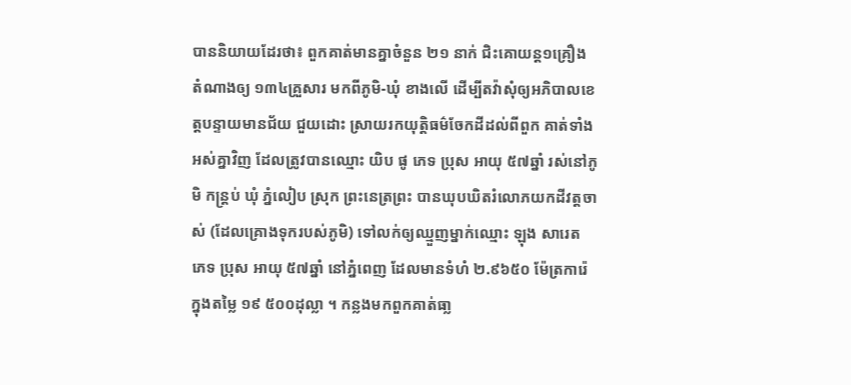បាននិយាយដែរថា៖ ពួកគាត់មានគ្នាចំនួន ២១ នាក់ ជិះគោយន្ត១គ្រឿង តំណាងឲ្យ ១៣៤គ្រួសារ មកពីភូមិ-ឃុំ ខាងលើ ដើម្បីតវ៉ាសុំឲ្យអភិបាលខេត្តបន្ទាយមានជ័យ ជួយដោះ ស្រាយរកយុត្តិធម៌ចែកដីដល់ពីពួក គាត់ទាំងអស់គ្នាវិញ ដែលត្រូវបានឈ្មោះ យិប ផូ ភេទ ប្រុស អាយុ ៥៧ឆ្នាំ រស់នៅភូមិ កន្ត្រប់ ឃុំ ភ្នំលៀប ស្រុក ព្រះនេត្រព្រះ បានឃុបឃិតរំលោភយកដីវត្តចាស់ (ដែលគ្រោងទុករបស់ភូមិ) ទៅលក់ឲ្យឈ្មួញម្នាក់ឈ្មោះ ឡុង សារេត ភេទ ប្រុស អាយុ ៥៧ឆ្នាំ នៅភ្នំពេញ ដែលមានទំហំ ២.៩៦៥០ ម៉ែត្រការ៉េ ក្នុងតម្លៃ ១៩ ៥០០ដុល្លា ។ កន្លងមកពួកគាត់ធា្ល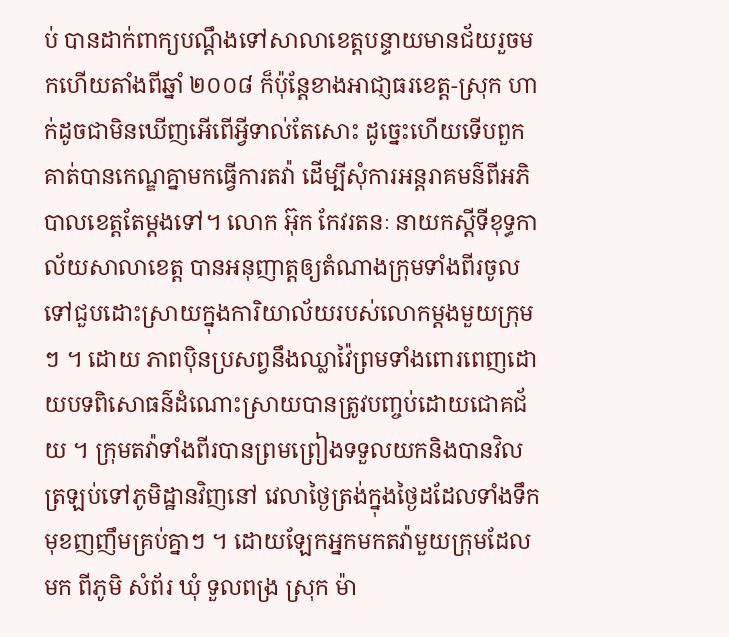ប់ បានដាក់ពាក្យបណ្តឹងទៅសាលាខេត្តបន្ទាយមានជ័យរួចមកហើយតាំងពីឆ្នាំ ២០០៨ ក៏ប៉ុន្តែខាងអាជា្ញធរខេត្ត-ស្រុក ហាក់ដូចជាមិនឃើញអើពើអ្វីទាល់តែសោះ ដូច្នេះហើយទើបពួកគាត់បានកេណ្ឌគ្នាមកធ្វើការតវ៉ា ដើម្បីសុំការអន្តរាគមន៌ពីអភិបាលខេត្តតែម្តងទៅ។ លោក អ៊ុក កែវរតនៈ នាយកស្តីទីខុទ្ធកាល័យសាលាខេត្ត បានអនុញាត្តឲ្យតំណាងក្រុមទាំងពីរចូលទៅជួបដោះស្រាយក្នុងការិយាល័យរបស់លោកម្តងមួយក្រុមៗ ។ ដោយ ភាពប៉ិនប្រសព្វនឹងឈ្លាវ៉ៃព្រមទាំងពោរពេញដោយបទពិសោធន៌ដំណោះស្រាយបានត្រូវបញ្ចប់ដោយជោគជ័យ ។ ក្រុមតវ៉ាទាំងពីរបានព្រមព្រៀងទទួលយកនិងបានវិលត្រឡប់ទៅភូមិដ្ឋានវិញនៅ វេលាថ្ងៃត្រង់ក្នុងថ្ងៃដដែលទាំងទឹកមុខញញឹមគ្រប់គ្នាៗ ។ ដោយឡែកអ្នកមកតវ៉ាមួយក្រុមដែលមក ពីភូមិ សំព័រ ឃុំ ទួលពង្រ ស្រុក ម៉ា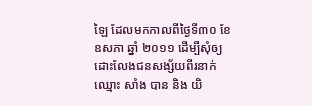ឡៃ ដែលមកកាលពីថ្ងៃទី៣០ ខែ ឧសភា ឆ្នាំ ២០១១ ដើម្បីសុំឲ្យ ដោះលែងជនសង្ស័យពីរនាក់ឈ្មោះ សាំង បាន និង យិ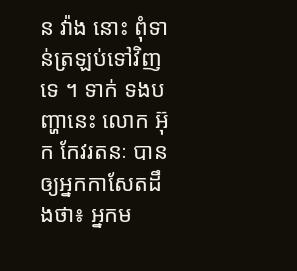ន វ៉ាង នោះ ពុំទាន់ត្រឡប់ទៅវិញទេ ។ ទាក់ ទងបញ្ហានេះ លោក អ៊ុក កែវរតនៈ បានឲ្យអ្នកកាសែតដឹងថា៖ អ្នកម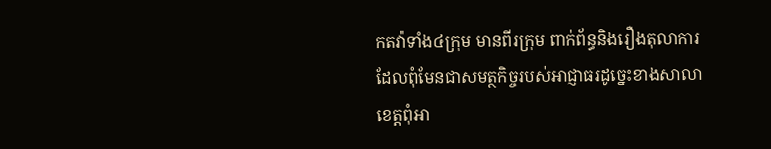កតវ៉ាទាំង៤ក្រុម មានពីរក្រុម ពាក់ព័ន្ធនិងរឿងតុលាការ ដែលពុំមែនជាសមត្ថកិច្ចរបស់អាជ្ញាធរដូច្នេះខាងសាលាខេត្តពុំអា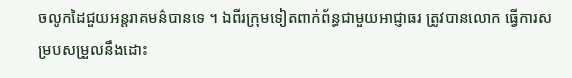ចលូកដៃជួយអន្តរាគមន៌បានទេ ។ ឯពីរក្រុមទៀតពាក់ព័ន្ធជាមួយអាជ្ញាធរ ត្រូវបានលោក ធ្វើការសម្របសម្រួលនឹងដោះ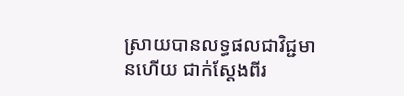ស្រាយបានលទ្ធផលជាវិជ្ជមានហើយ ជាក់ស្តែងពីរ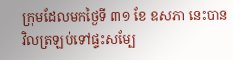ក្រុមដែលមកថ្ងៃទី ៣១ ខែ ឧសភា នេះបានវិលត្រឡប់ទៅផ្ទះសម្បែ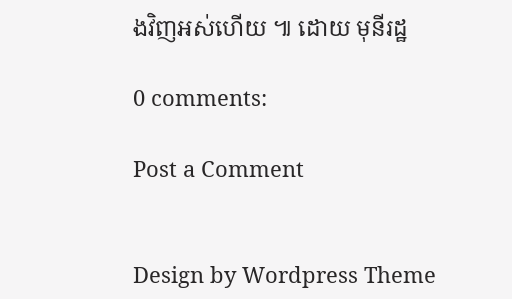ងវិញអស់ហើយ ៕ ដោយ មុនីរដ្ឋ

0 comments:

Post a Comment


Design by Wordpress Theme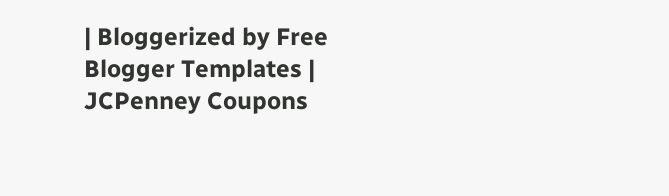| Bloggerized by Free Blogger Templates | JCPenney Coupons